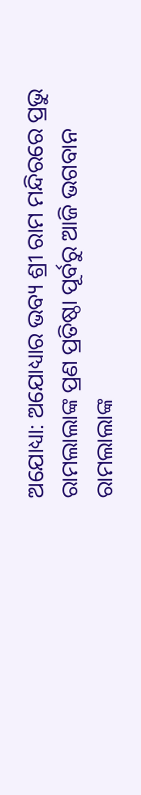ଅଯୋଧ୍ୟା: ଅଯୋଧ୍ୟାର ଭବ୍ୟ ଶ୍ରୀ ରାମ ମନ୍ଦିରରେ ପ୍ରଭୁ ରାମଲାଲାଙ୍କ ପ୍ରଣ ପ୍ରତିଷ୍ଠା ପୂର୍ବରୁ ଆଜି ଭଗବାନ ରାମଲାଲାଙ୍କ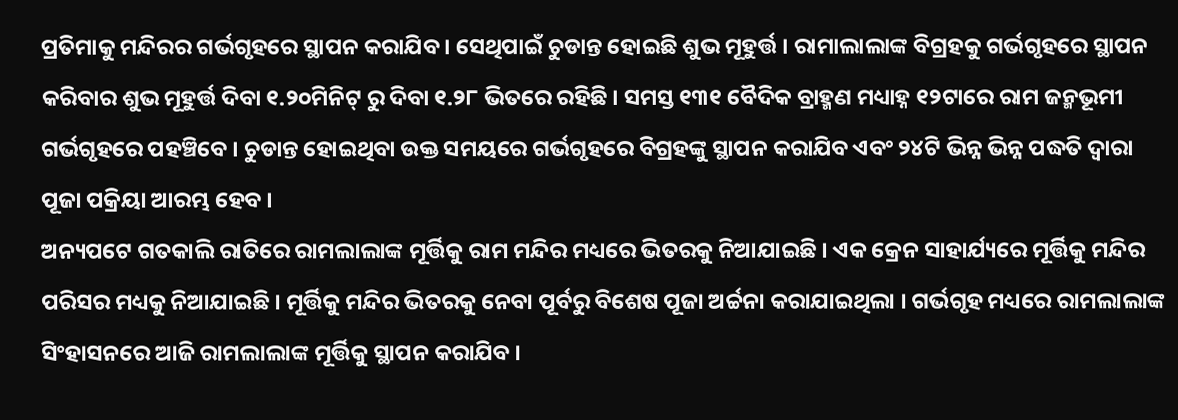ପ୍ରତିମାକୁ ମନ୍ଦିରର ଗର୍ଭଗୃହରେ ସ୍ଥାପନ କରାଯିବ । ସେଥିପାଇଁ ଚୁଡାନ୍ତ ହୋଇଛି ଶୁଭ ମୂହୁର୍ତ୍ତ । ରାମାଲାଲାଙ୍କ ବିଗ୍ରହକୁ ଗର୍ଭଗୃହରେ ସ୍ଥାପନ କରିବାର ଶୁଭ ମୂହୁର୍ତ୍ତ ଦିବା ୧.୨୦ମିନିଟ୍ ରୁ ଦିବା ୧.୨୮ ଭିତରେ ରହିଛି । ସମସ୍ତ ୧୩୧ ବୈଦିକ ବ୍ରାହ୍ମଣ ମଧ୍ୟାହ୍ନ ୧୨ଟାରେ ରାମ ଜନ୍ମଭୂମୀ ଗର୍ଭଗୃହରେ ପହଞ୍ଚିବେ । ଚୁଡାନ୍ତ ହୋଇଥିବା ଉକ୍ତ ସମୟରେ ଗର୍ଭଗୃହରେ ବିଗ୍ରହଙ୍କୁ ସ୍ଥାପନ କରାଯିବ ଏବଂ ୨୪ଟି ଭିନ୍ନ ଭିନ୍ନ ପଦ୍ଧତି ଦ୍ଵାରା ପୂଜା ପକ୍ରିୟା ଆରମ୍ଭ ହେବ ।
ଅନ୍ୟପଟେ ଗତକାଲି ରାତିରେ ରାମଲାଲାଙ୍କ ମୂର୍ତ୍ତିକୁ ରାମ ମନ୍ଦିର ମଧ୍ୟରେ ଭିତରକୁ ନିଆଯାଇଛି । ଏକ କ୍ରେନ ସାହାର୍ଯ୍ୟରେ ମୂର୍ତ୍ତିକୁ ମନ୍ଦିର ପରିସର ମଧ୍ୟକୁ ନିଆଯାଇଛି । ମୂର୍ତ୍ତିକୁ ମନ୍ଦିର ଭିତରକୁ ନେବା ପୂର୍ବରୁ ବିଶେଷ ପୂଜା ଅର୍ଚ୍ଚନା କରାଯାଇଥିଲା । ଗର୍ଭଗୃହ ମଧ୍ୟରେ ରାମଲାଲାଙ୍କ ସିଂହାସନରେ ଆଜି ରାମଲାଲାଙ୍କ ମୂର୍ତ୍ତିକୁ ସ୍ଥାପନ କରାଯିବ ।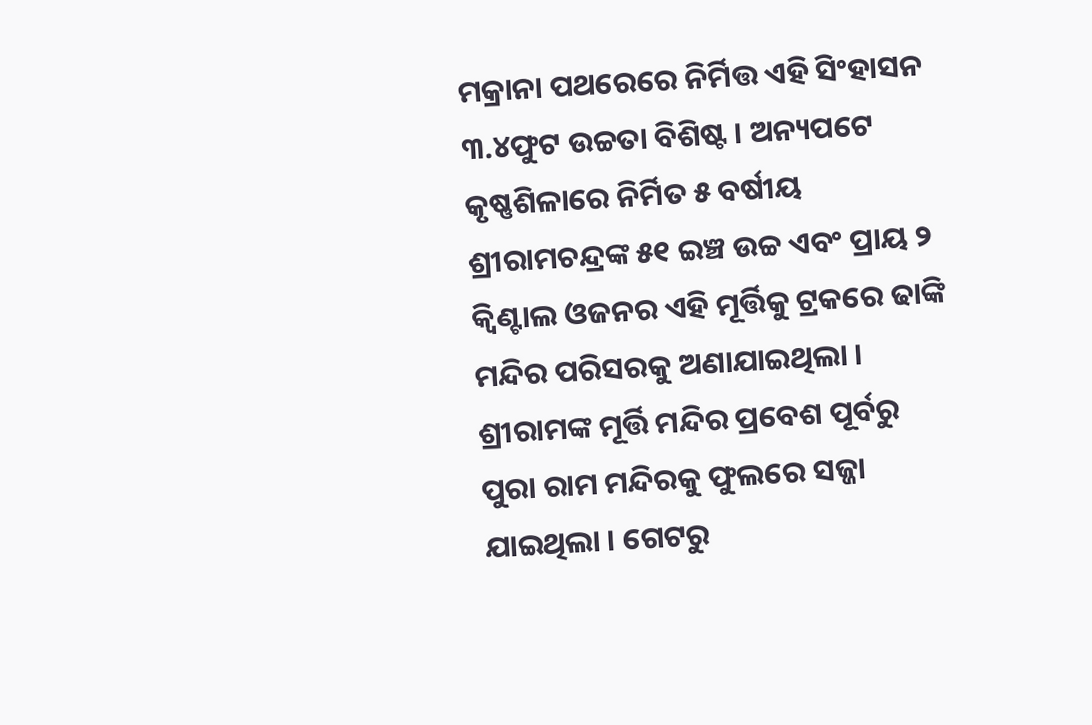ମକ୍ରାନା ପଥରେରେ ନିର୍ମିତ୍ତ ଏହି ସିଂହାସନ ୩.୪ଫୁଟ ଉଚ୍ଚତା ବିଶିଷ୍ଟ । ଅନ୍ୟପଟେ କୃଷ୍ଣଶିଳାରେ ନିର୍ମିତ ୫ ବର୍ଷୀୟ ଶ୍ରୀରାମଚନ୍ଦ୍ରଙ୍କ ୫୧ ଇଞ୍ଚ ଉଚ୍ଚ ଏବଂ ପ୍ରାୟ ୨ କ୍ୱିଣ୍ଟାଲ ଓଜନର ଏହି ମୂର୍ତ୍ତିକୁ ଟ୍ରକରେ ଢାଙ୍କି ମନ୍ଦିର ପରିସରକୁ ଅଣାଯାଇଥିଲା ।
ଶ୍ରୀରାମଙ୍କ ମୂର୍ତ୍ତି ମନ୍ଦିର ପ୍ରବେଶ ପୂର୍ବରୁ ପୁରା ରାମ ମନ୍ଦିରକୁ ଫୁଲରେ ସଜ୍ଜା ଯାଇଥିଲା । ଗେଟରୁ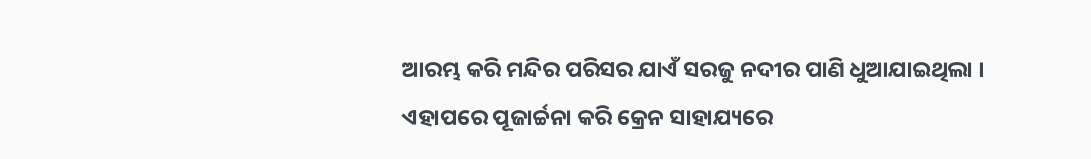ଆରମ୍ଭ କରି ମନ୍ଦିର ପରିସର ଯାଏଁ ସରଜୁ ନଦୀର ପାଣି ଧୁଆଯାଇଥିଲା । ଏହାପରେ ପୂଜାର୍ଚ୍ଚନା କରି କ୍ରେନ ସାହାଯ୍ୟରେ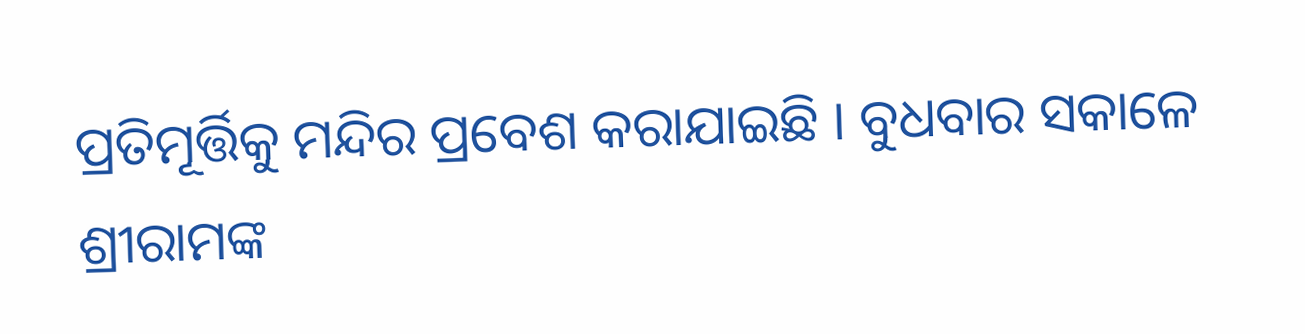ପ୍ରତିମୂର୍ତ୍ତିକୁ ମନ୍ଦିର ପ୍ରବେଶ କରାଯାଇଛି । ବୁଧବାର ସକାଳେ ଶ୍ରୀରାମଙ୍କ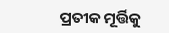ପ୍ରତୀକ ମୂର୍ତ୍ତିକୁ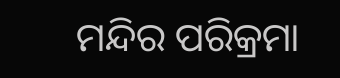ମନ୍ଦିର ପରିକ୍ରମା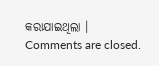କରାଯାଇଥିଲା ।
Comments are closed.